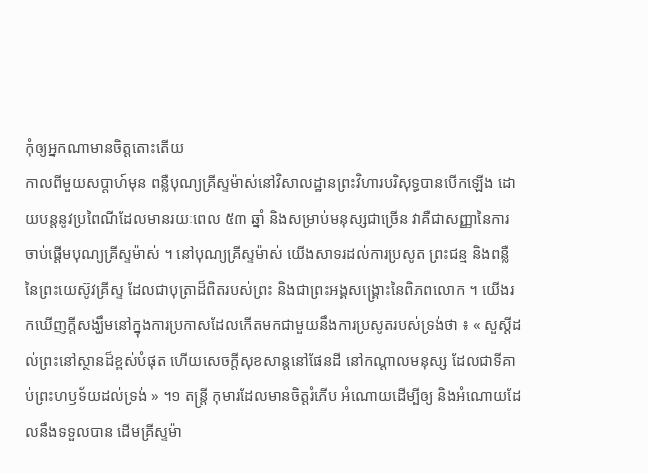កុំឲ្យអ្នកណាមានចិត្តតោះតើយ
កាលពីមួយសប្តាហ៍មុន ពន្លឺបុណ្យគ្រីស្ទម៉ាស់នៅវិសាលដ្ឋានព្រះវិហារបរិសុទ្ធបានបើកឡើង ដោយបន្តនូវប្រពៃណីដែលមានរយៈពេល ៥៣ ឆ្នាំ និងសម្រាប់មនុស្សជាច្រើន វាគឺជាសញ្ញានៃការចាប់ផ្តើមបុណ្យគ្រីស្ទម៉ាស់ ។ នៅបុណ្យគ្រីស្ទម៉ាស់ យើងសាទរដល់ការប្រសូត ព្រះជន្ម និងពន្លឺនៃព្រះយេស៊ូវគ្រីស្ទ ដែលជាបុត្រាដ៏ពិតរបស់ព្រះ និងជាព្រះអង្គសង្គ្រោះនៃពិភពលោក ។ យើងរកឃើញក្តីសង្ឃឹមនៅក្នុងការប្រកាសដែលកើតមកជាមួយនឹងការប្រសូតរបស់ទ្រង់ថា ៖ « សួស្តីដល់ព្រះនៅស្ថានដ៏ខ្ពស់បំផុត ហើយសេចក្តីសុខសាន្តនៅផែនដី នៅកណ្តាលមនុស្ស ដែលជាទីគាប់ព្រះហឫទ័យដល់ទ្រង់ » ។១ តន្ត្រី កុមារដែលមានចិត្តរំភើប អំណោយដើម្បីឲ្យ និងអំណោយដែលនឹងទទួលបាន ដើមគ្រីស្ទម៉ា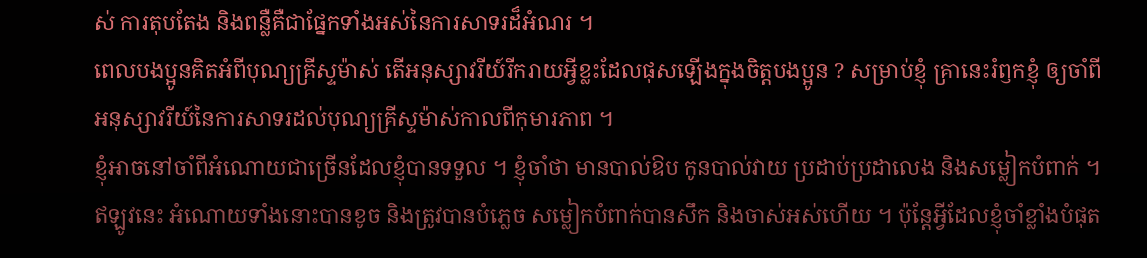ស់ ការតុបតែង និងពន្លឺគឺជាផ្នែកទាំងអស់នៃការសាទរដ៏អំណរ ។
ពេលបងប្អូនគិតអំពីបុណ្យគ្រីស្ទម៉ាស់ តើអនុស្សាវរីយ៍រីករាយអ្វីខ្លះដែលផុសឡើងក្នុងចិត្តបងប្អូន ? សម្រាប់ខ្ញុំ គ្រានេះរំឭកខ្ញុំ ឲ្យចាំពីអនុស្សាវរីយ៍នៃការសាទរដល់បុណ្យគ្រីស្ទម៉ាស់កាលពីកុមារភាព ។
ខ្ញុំអាចនៅចាំពីអំណោយជាច្រើនដែលខ្ញុំបានទទួល ។ ខ្ញុំចាំថា មានបាល់ឱប កូនបាល់វាយ ប្រដាប់ប្រដាលេង និងសម្លៀកបំពាក់ ។ ឥឡូវនេះ អំណោយទាំងនោះបានខូច និងត្រូវបានបំភ្លេច សម្លៀកបំពាក់បានសឹក និងចាស់អស់ហើយ ។ ប៉ុន្តែអ្វីដែលខ្ញុំចាំខ្លាំងបំផុត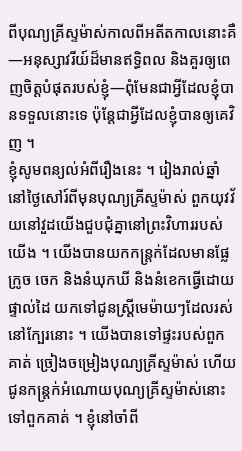ពីបុណ្យគ្រីស្ទម៉ាស់កាលពីអតីតកាលនោះគឺ—អនុស្សាវរីយ៍ដ៏មានឥទ្ធិពល និងគួរឲ្យពេញចិត្តបំផុតរបស់ខ្ញុំ—ពុំមែនជាអ្វីដែលខ្ញុំបានទទួលនោះទេ ប៉ុន្តែជាអ្វីដែលខ្ញុំបានឲ្យគេវិញ ។
ខ្ញុំសូមពន្យល់អំពីរឿងនេះ ។ រៀងរាល់ឆ្នាំ នៅថ្ងៃសៅរ៍ពីមុនបុណ្យគ្រីស្ទម៉ាស់ ពួកយុវវ័យនៅវួដយើងជួបជុំគ្នានៅព្រះវិហាររបស់យើង ។ យើងបានយកកន្ត្រក់ដែលមានផ្លែក្រូច ចេក និងនំឃុកឃី និងនំខេកធ្វើដោយផ្ទាល់ដៃ យកទៅជូនស្ត្រីមេម៉ាយៗដែលរស់នៅក្បែរនោះ ។ យើងបានទៅផ្ទះរបស់ពួកគាត់ ច្រៀងចម្រៀងបុណ្យគ្រីស្ទម៉ាស់ ហើយជូនកន្ត្រក់អំណោយបុណ្យគ្រីស្ទម៉ាស់នោះទៅពួកគាត់ ។ ខ្ញុំនៅចាំពី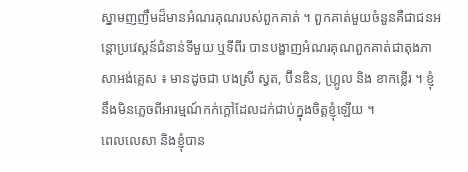ស្នាមញញឹមដ៏មានអំណរគុណរបស់ពួកគាត់ ។ ពួកគាត់មួយចំនួនគឺជាជនអន្តោប្រវេស្តន៍ជំនាន់ទីមួយ ឬទីពីរ បានបង្ហាញអំណរគុណពួកគាត់ជាតុងភាសាអង់គ្លេស ៖ មានដូចជា បងស្រី ស្វត, ប៊ីនឌិន, ហ្គ្រូល និង ខាកខ្លើរ ។ ខ្ញុំនឹងមិនភ្លេចពីអារម្មណ៍កក់ក្តៅដែលដក់ជាប់ក្នុងចិត្តខ្ញុំឡើយ ។
ពេលលេសា និងខ្ញុំបាន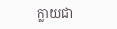ក្លាយជា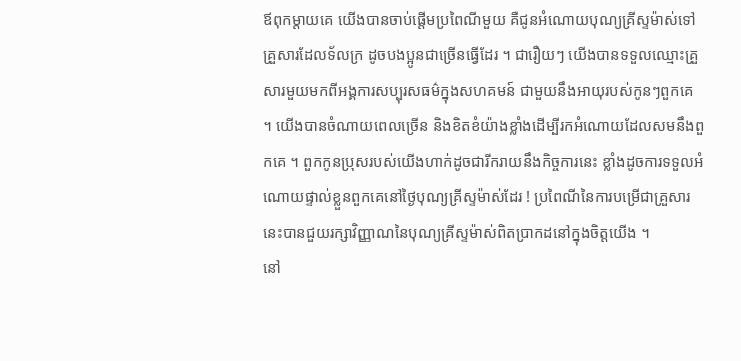ឪពុកម្តាយគេ យើងបានចាប់ផ្តើមប្រពៃណីមួយ គឺជូនអំណោយបុណ្យគ្រីស្ទម៉ាស់ទៅគ្រួសារដែលទ័លក្រ ដូចបងប្អូនជាច្រើនធ្វើដែរ ។ ជារឿយៗ យើងបានទទួលឈ្មោះគ្រួសារមួយមកពីអង្គការសប្បុរសធម៌ក្នុងសហគមន៍ ជាមួយនឹងអាយុរបស់កូនៗពួកគេ ។ យើងបានចំណាយពេលច្រើន និងខិតខំយ៉ាងខ្លាំងដើម្បីរកអំណោយដែលសមនឹងពួកគេ ។ ពួកកូនប្រុសរបស់យើងហាក់ដូចជារីករាយនឹងកិច្ចការនេះ ខ្លាំងដូចការទទួលអំណោយផ្ទាល់ខ្លួនពួកគេនៅថ្ងៃបុណ្យគ្រីស្ទម៉ាស់ដែរ ! ប្រពៃណីនៃការបម្រើជាគ្រួសារនេះបានជួយរក្សាវិញ្ញាណនៃបុណ្យគ្រីស្ទម៉ាស់ពិតប្រាកដនៅក្នុងចិត្តយើង ។
នៅ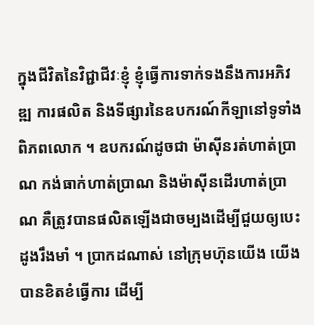ក្នុងជីវិតនៃវិជ្ជាជីវៈខ្ញុំ ខ្ញុំធ្វើការទាក់ទងនឹងការអភិវឌ្ឍ ការផលិត និងទីផ្សារនៃឧបករណ៍កីឡានៅទូទាំងពិភពលោក ។ ឧបករណ៍ដូចជា ម៉ាស៊ីនរត់ហាត់ប្រាណ កង់ធាក់ហាត់ប្រាណ និងម៉ាស៊ីនដើរហាត់ប្រាណ គឺត្រូវបានផលិតឡើងជាចម្បងដើម្បីជួយឲ្យបេះដូងរឹងមាំ ។ ប្រាកដណាស់ នៅក្រុមហ៊ុនយើង យើងបានខិតខំធ្វើការ ដើម្បី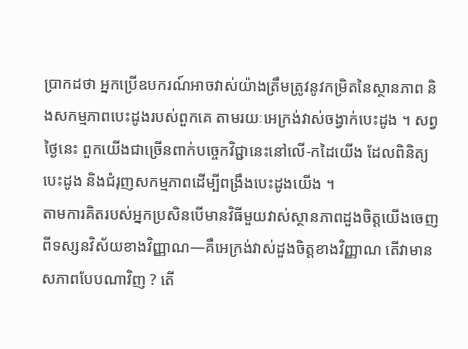ប្រាកដថា អ្នកប្រើឧបករណ៍អាចវាស់យ៉ាងត្រឹមត្រូវនូវកម្រិតនៃស្ថានភាព និងសកម្មភាពបេះដូងរបស់ពួកគេ តាមរយៈអេក្រង់វាស់ចង្វាក់បេះដូង ។ សព្វថ្ងៃនេះ ពួកយើងជាច្រើនពាក់បច្ចេកវិជ្ជានេះនៅលើ-កដៃយើង ដែលពិនិត្យបេះដូង និងជំរុញសកម្មភាពដើម្បីពង្រឹងបេះដូងយើង ។
តាមការគិតរបស់អ្នកប្រសិនបើមានវិធីមួយវាស់ស្ថានភាពដួងចិត្តយើងចេញពីទស្សនវិស័យខាងវិញ្ញាណ—គឺអេក្រង់វាស់ដួងចិត្តខាងវិញ្ញាណ តើវាមានសភាពបែបណាវិញ ? តើ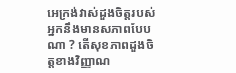អេក្រង់វាស់ដួងចិត្តរបស់អ្នកនឹងមានសភាពបែបណា ? តើសុខភាពដួងចិត្តខាងវិញ្ញាណ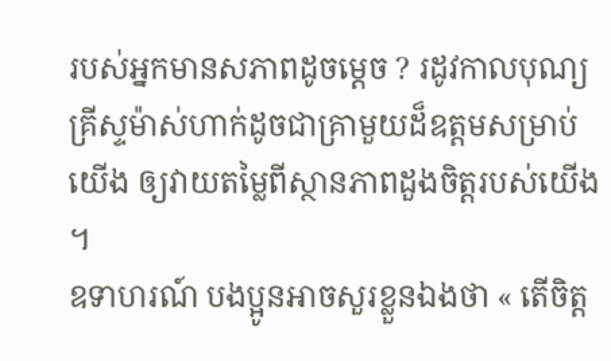របស់អ្នកមានសភាពដូចម្តេច ? រដូវកាលបុណ្យគ្រីស្ទម៉ាស់ហាក់ដូចជាគ្រាមួយដ៏ឧត្តមសម្រាប់យើង ឲ្យវាយតម្លៃពីស្ថានភាពដួងចិត្តរបស់យើង ។
ឧទាហរណ៍ បងប្អូនអាចសួរខ្លួនឯងថា « តើចិត្ត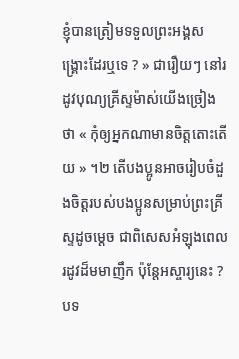ខ្ញុំបានត្រៀមទទួលព្រះអង្គសង្គ្រោះដែរឬទេ ? » ជារឿយៗ នៅរដូវបុណ្យគ្រីស្ទម៉ាស់យើងច្រៀងថា « កុំឲ្យអ្នកណាមានចិត្តតោះតើយ » ។២ តើបងប្អូនអាចរៀបចំដួងចិត្តរបស់បងប្អូនសម្រាប់ព្រះគ្រីស្ទដូចម្តេច ជាពិសេសអំឡុងពេលរដូវដ៏មមាញឹក ប៉ុន្តែអស្ចារ្យនេះ ?
បទ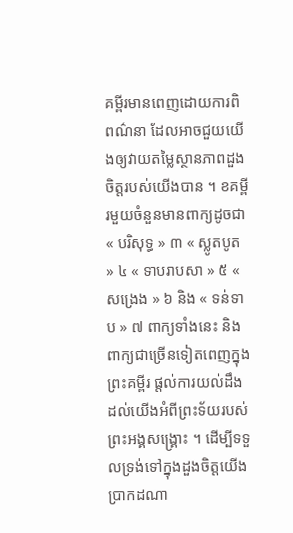គម្ពីរមានពេញដោយការពិពណ៌នា ដែលអាចជួយយើងឲ្យវាយតម្លៃស្ថានភាពដួងចិត្តរបស់យើងបាន ។ ខគម្ពីរមួយចំនួនមានពាក្យដូចជា « បរិសុទ្ធ » ៣ « ស្លូតបូត » ៤ « ទាបរាបសា » ៥ « សង្រេង » ៦ និង « ទន់ទាប » ៧ ពាក្យទាំងនេះ និងពាក្យជាច្រើនទៀតពេញក្នុងព្រះគម្ពីរ ផ្តល់ការយល់ដឹងដល់យើងអំពីព្រះទ័យរបស់ព្រះអង្គសង្គ្រោះ ។ ដើម្បីទទួលទ្រង់ទៅក្នុងដួងចិត្តយើង ប្រាកដណា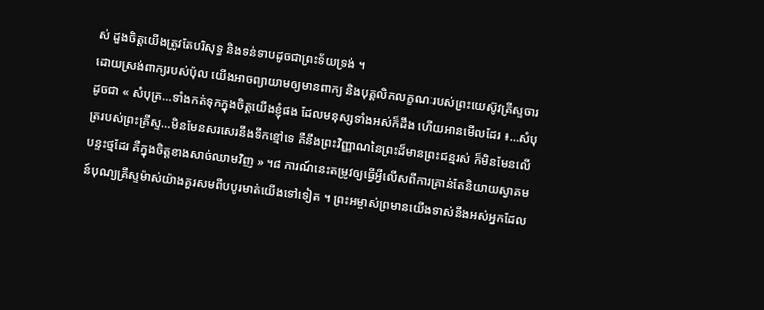ស់ ដួងចិត្តយើងត្រូវតែបរិសុទ្ធ និងទន់ទាបដូចជាព្រះទ័យទ្រង់ ។
ដោយស្រង់ពាក្យរបស់ប៉ុល យើងអាចព្យាយាមឲ្យមានពាក្យ និងបុគ្គលិកលក្ខណៈរបស់ព្រះយេស៊ូវគ្រីស្ទចារដូចជា « សំបុត្រ…ទាំងកត់ទុកក្នុងចិត្តយើងខ្ញុំផង ដែលមនុស្សទាំងអស់ក៏ដឹង ហើយអានមើលដែរ ៖…សំបុត្ររបស់ព្រះគ្រីស្ទ…មិនមែនសរសេរនឹងទឹកខ្មៅទេ គឺនឹងព្រះវិញ្ញាណនៃព្រះដ៏មានព្រះជន្មរស់ ក៏មិនមែនលើបន្ទះថ្មដែរ គឺក្នុងចិត្តខាងសាច់ឈាមវិញ » ។៨ ការណ៍នេះតម្រូវឲ្យធ្វើអ្វីលើសពីការគ្រាន់តែនិយាយស្វាគមន៍បុណ្យគ្រីស្ទម៉ាស់យ៉ាងគួរសមពីបបូរមាត់យើងទៅទៀត ។ ព្រះអម្ចាស់ព្រមានយើងទាស់នឹងអស់អ្នកដែល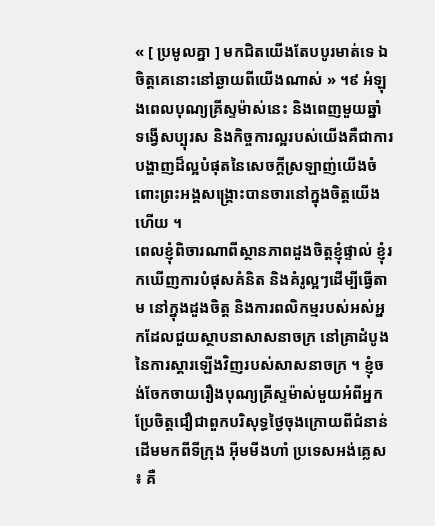« [ ប្រមូលគ្នា ] មកជិតយើងតែបបូរមាត់ទេ ឯចិត្តគេនោះនៅឆ្ងាយពីយើងណាស់ » ។៩ អំឡុងពេលបុណ្យគ្រីស្ទម៉ាស់នេះ និងពេញមួយឆ្នាំ ទង្វើសប្បុរស និងកិច្ចការល្អរបស់យើងគឺជាការបង្ហាញដ៏ល្អបំផុតនៃសេចក្ដីស្រឡាញ់យើងចំពោះព្រះអង្គសង្គ្រោះបានចារនៅក្នុងចិត្តយើងហើយ ។
ពេលខ្ញុំពិចារណាពីស្ថានភាពដួងចិត្តខ្ញុំផ្ទាល់ ខ្ញុំរកឃើញការបំផុសគំនិត និងគំរូល្អៗដើម្បីធ្វើតាម នៅក្នុងដួងចិត្ត និងការពលិកម្មរបស់អស់អ្នកដែលជួយស្ថាបនាសាសនាចក្រ នៅគ្រាដំបូងនៃការស្តារឡើងវិញរបស់សាសនាចក្រ ។ ខ្ញុំចង់ចែកចាយរឿងបុណ្យគ្រីស្ទម៉ាស់មួយអំពីអ្នកប្រែចិត្តជឿជាពួកបរិសុទ្ធថ្ងៃចុងក្រោយពីជំនាន់ដើមមកពីទីក្រុង អ៊ីមមីងហាំ ប្រទេសអង់គ្លេស ៖ គឺ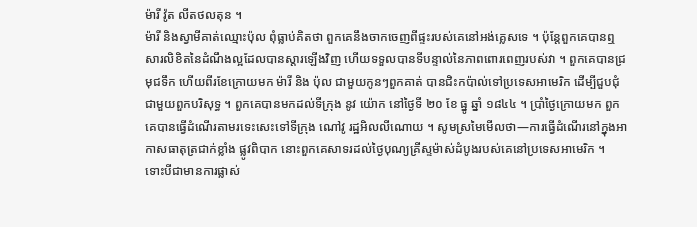ម៉ារី វ៉ូត លីតថលតុន ។
ម៉ារី និងស្វាមីគាត់ឈ្មោះប៉ុល ពុំធ្លាប់គិតថា ពួកគេនឹងចាកចេញពីផ្ទះរបស់គេនៅអង់គ្លេសទេ ។ ប៉ុន្តែពួកគេបានឮសារលិខិតនៃដំណឹងល្អដែលបានស្ដារឡើងវិញ ហើយទទួលបានទីបន្ទាល់នៃភាពពោរពេញរបស់វា ។ ពួកគេបានជ្រមុជទឹក ហើយពីរខែក្រោយមក ម៉ារី និង ប៉ុល ជាមួយកូនៗពួកគាត់ បានជិះកប៉ាល់ទៅប្រទេសអាមេរិក ដើម្បីជួបជុំជាមួយពួកបរិសុទ្ធ ។ ពួកគេបានមកដល់ទីក្រុង នូវ យ៉ោក នៅថ្ងៃទី ២០ ខែ ធ្នូ ឆ្នាំ ១៨៤៤ ។ ប្រាំថ្ងៃក្រោយមក ពួកគេបានធ្វើដំណើរតាមរទេះសេះទៅទីក្រុង ណៅវូ រដ្ឋអិលលីណោយ ។ សូមស្រមៃមើលថា—ការធ្វើដំណើរនៅក្នុងអាកាសធាតុត្រជាក់ខ្លាំង ផ្លូវពិបាក នោះពួកគេសាទរដល់ថ្ងៃបុណ្យគ្រីស្ទម៉ាស់ដំបូងរបស់គេនៅប្រទេសអាមេរិក ។
ទោះបីជាមានការផ្លាស់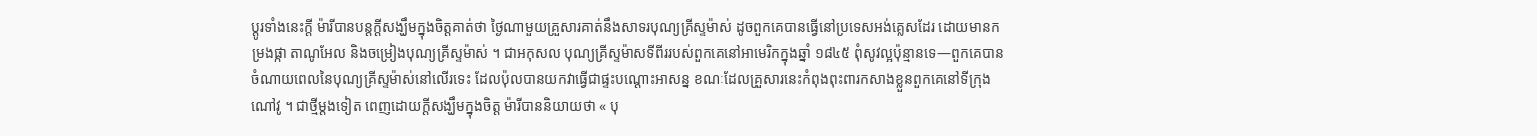ប្តូរទាំងនេះក្តី ម៉ារីបានបន្តក្តីសង្ឃឹមក្នុងចិត្តគាត់ថា ថ្ងៃណាមួយគ្រួសារគាត់នឹងសាទរបុណ្យគ្រីស្ទម៉ាស់ ដូចពួកគេបានធ្វើនៅប្រទេសអង់គ្លេសដែរ ដោយមានកម្រងផ្កា តាណូអែល និងចម្រៀងបុណ្យគ្រីស្ទម៉ាស់ ។ ជាអកុសល បុណ្យគ្រីស្ទម៉ាសទីពីររបស់ពួកគេនៅអាមេរិកក្នុងឆ្នាំ ១៨៤៥ ពុំសូវល្អប៉ុន្មានទេ—ពួកគេបានចំណាយពេលនៃបុណ្យគ្រីស្ទម៉ាស់នៅលើរទេះ ដែលប៉ុលបានយកវាធ្វើជាផ្ទះបណ្តោះអាសន្ន ខណៈដែលគ្រួសារនេះកំពុងពុះពារកសាងខ្លួនពួកគេនៅទីក្រុងណៅវូ ។ ជាថ្មីម្តងទៀត ពេញដោយក្តីសង្ឃឹមក្នុងចិត្ត ម៉ារីបាននិយាយថា « បុ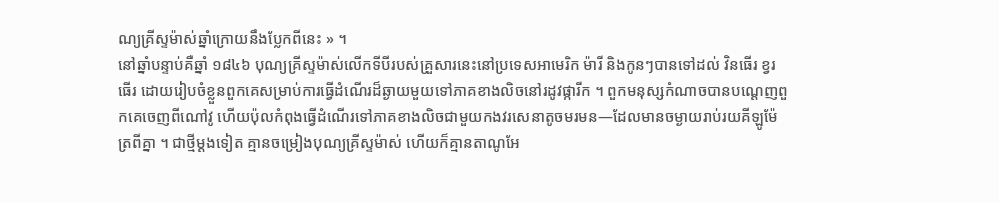ណ្យគ្រីស្ទម៉ាស់ឆ្នាំក្រោយនឹងប្លែកពីនេះ » ។
នៅឆ្នាំបន្ទាប់គឺឆ្នាំ ១៨៤៦ បុណ្យគ្រីស្ទម៉ាស់លើកទីបីរបស់គ្រួសារនេះនៅប្រទេសអាមេរិក ម៉ារី និងកូនៗបានទៅដល់ វិនធើរ ខ្វរធើរ ដោយរៀបចំខ្លួនពួកគេសម្រាប់ការធ្វើដំណើរដ៏ឆ្ងាយមួយទៅភាគខាងលិចនៅរដូវផ្ការីក ។ ពួកមនុស្សកំណាចបានបណ្តេញពួកគេចេញពីណៅវូ ហើយប៉ុលកំពុងធ្វើដំណើរទៅភាគខាងលិចជាមួយកងវរសេនាតូចមរមន—ដែលមានចម្ងាយរាប់រយគីឡូម៉ែត្រពីគ្នា ។ ជាថ្មីម្ដងទៀត គ្មានចម្រៀងបុណ្យគ្រីស្ទម៉ាស់ ហើយក៏គ្មានតាណូអែ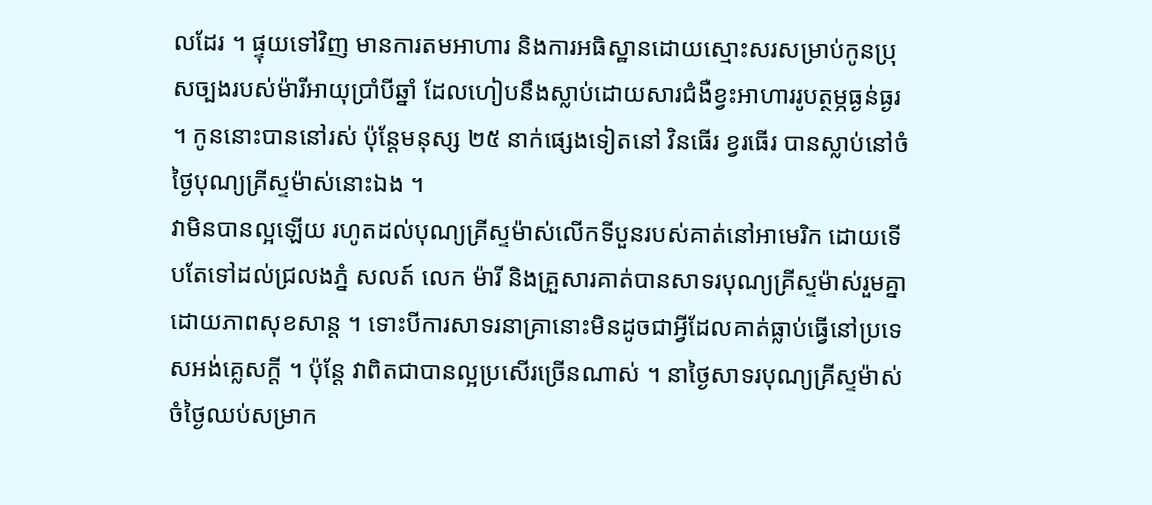លដែរ ។ ផ្ទុយទៅវិញ មានការតមអាហារ និងការអធិស្ឋានដោយស្មោះសរសម្រាប់កូនប្រុសច្បងរបស់ម៉ារីអាយុប្រាំបីឆ្នាំ ដែលហៀបនឹងស្លាប់ដោយសារជំងឺខ្វះអាហាររូបត្ថម្ភធ្ងន់ធ្ងរ ។ កូននោះបាននៅរស់ ប៉ុន្តែមនុស្ស ២៥ នាក់ផ្សេងទៀតនៅ វិនធើរ ខ្វរធើរ បានស្លាប់នៅចំថ្ងៃបុណ្យគ្រីស្ទម៉ាស់នោះឯង ។
វាមិនបានល្អឡើយ រហូតដល់បុណ្យគ្រីស្ទម៉ាស់លើកទីបួនរបស់គាត់នៅអាមេរិក ដោយទើបតែទៅដល់ជ្រលងភ្នំ សលត៍ លេក ម៉ារី និងគ្រួសារគាត់បានសាទរបុណ្យគ្រីស្ទម៉ាស់រួមគ្នាដោយភាពសុខសាន្ត ។ ទោះបីការសាទរនាគ្រានោះមិនដូចជាអ្វីដែលគាត់ធ្លាប់ធ្វើនៅប្រទេសអង់គ្លេសក្តី ។ ប៉ុន្តែ វាពិតជាបានល្អប្រសើរច្រើនណាស់ ។ នាថ្ងៃសាទរបុណ្យគ្រីស្ទម៉ាស់ចំថ្ងៃឈប់សម្រាក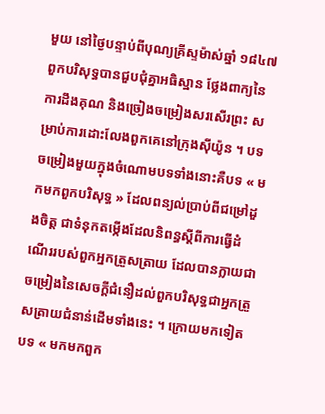មួយ នៅថ្ងៃបន្ទាប់ពីបុណ្យគ្រីស្ទម៉ាស់ឆ្នាំ ១៨៤៧ ពួកបរិសុទ្ធបានជួបជុំគ្នាអធិស្ឋាន ថ្លែងពាក្យនៃការដឹងគុណ និងច្រៀងចម្រៀងសរសើរព្រះ សម្រាប់ការដោះលែងពួកគេនៅក្រុងស៊ីយ៉ូន ។ បទចម្រៀងមួយក្នុងចំណោមបទទាំងនោះគឺបទ « មកមកពួកបរិសុទ្ធ » ដែលពន្យល់ប្រាប់ពីជម្រៅដួងចិត្ត ជាទំនុកតម្កើងដែលនិពន្ធស្តីពីការធ្វើដំណើររបស់ពួកអ្នកត្រួសត្រាយ ដែលបានក្លាយជាចម្រៀងនៃសេចក្តីជំនឿដល់ពួកបរិសុទ្ធជាអ្នកត្រួសត្រាយជំនាន់ដើមទាំងនេះ ។ ក្រោយមកទៀត បទ « មកមកពួក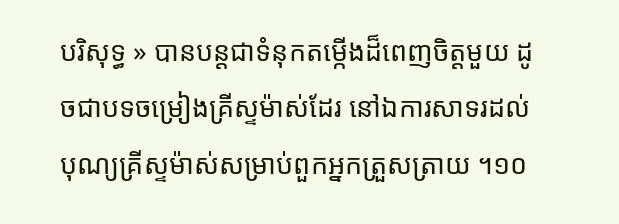បរិសុទ្ធ » បានបន្តជាទំនុកតម្កើងដ៏ពេញចិត្តមួយ ដូចជាបទចម្រៀងគ្រីស្ទម៉ាស់ដែរ នៅឯការសាទរដល់បុណ្យគ្រីស្ទម៉ាស់សម្រាប់ពួកអ្នកត្រួសត្រាយ ។១០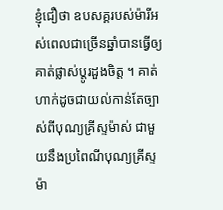ខ្ញុំជឿថា ឧបសគ្គរបស់ម៉ារីអស់ពេលជាច្រើនឆ្នាំបានធ្វើឲ្យគាត់ផ្លាស់ប្តូរដួងចិត្ត ។ គាត់ហាក់ដូចជាយល់កាន់តែច្បាស់ពីបុណ្យគ្រីស្ទម៉ាស់ ជាមួយនឹងប្រពៃណីបុណ្យគ្រីស្ទម៉ា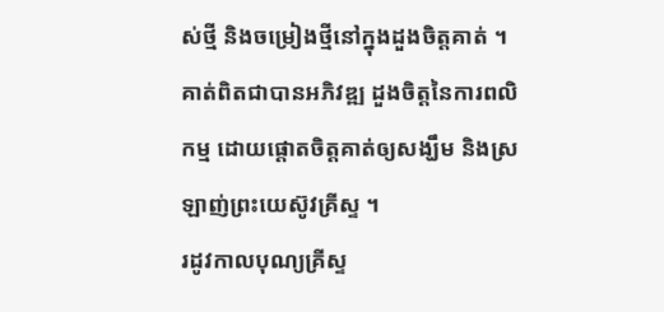ស់ថ្មី និងចម្រៀងថ្មីនៅក្នុងដួងចិត្តគាត់ ។ គាត់ពិតជាបានអភិវឌ្ឍ ដួងចិត្តនៃការពលិកម្ម ដោយផ្តោតចិត្តគាត់ឲ្យសង្ឃឹម និងស្រឡាញ់ព្រះយេស៊ូវគ្រីស្ទ ។
រដូវកាលបុណ្យគ្រីស្ទ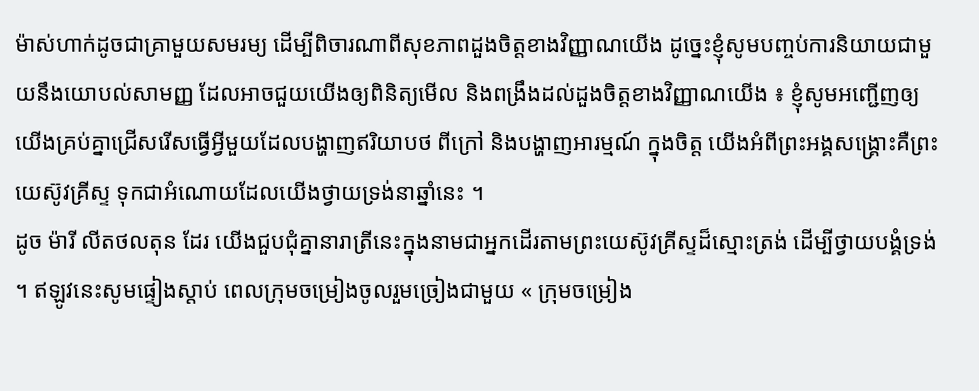ម៉ាស់ហាក់ដូចជាគ្រាមួយសមរម្យ ដើម្បីពិចារណាពីសុខភាពដួងចិត្តខាងវិញ្ញាណយើង ដូច្នេះខ្ញុំសូមបញ្ចប់ការនិយាយជាមួយនឹងយោបល់សាមញ្ញ ដែលអាចជួយយើងឲ្យពិនិត្យមើល និងពង្រឹងដល់ដួងចិត្តខាងវិញ្ញាណយើង ៖ ខ្ញុំសូមអញ្ជើញឲ្យយើងគ្រប់គ្នាជ្រើសរើសធ្វើអ្វីមួយដែលបង្ហាញឥរិយាបថ ពីក្រៅ និងបង្ហាញអារម្មណ៍ ក្នុងចិត្ត យើងអំពីព្រះអង្គសង្គ្រោះគឺព្រះយេស៊ូវគ្រីស្ទ ទុកជាអំណោយដែលយើងថ្វាយទ្រង់នាឆ្នាំនេះ ។
ដូច ម៉ារី លីតថលតុន ដែរ យើងជួបជុំគ្នានារាត្រីនេះក្នុងនាមជាអ្នកដើរតាមព្រះយេស៊ូវគ្រីស្ទដ៏ស្មោះត្រង់ ដើម្បីថ្វាយបង្គំទ្រង់ ។ ឥឡូវនេះសូមផ្ទៀងស្តាប់ ពេលក្រុមចម្រៀងចូលរួមច្រៀងជាមួយ « ក្រុមចម្រៀង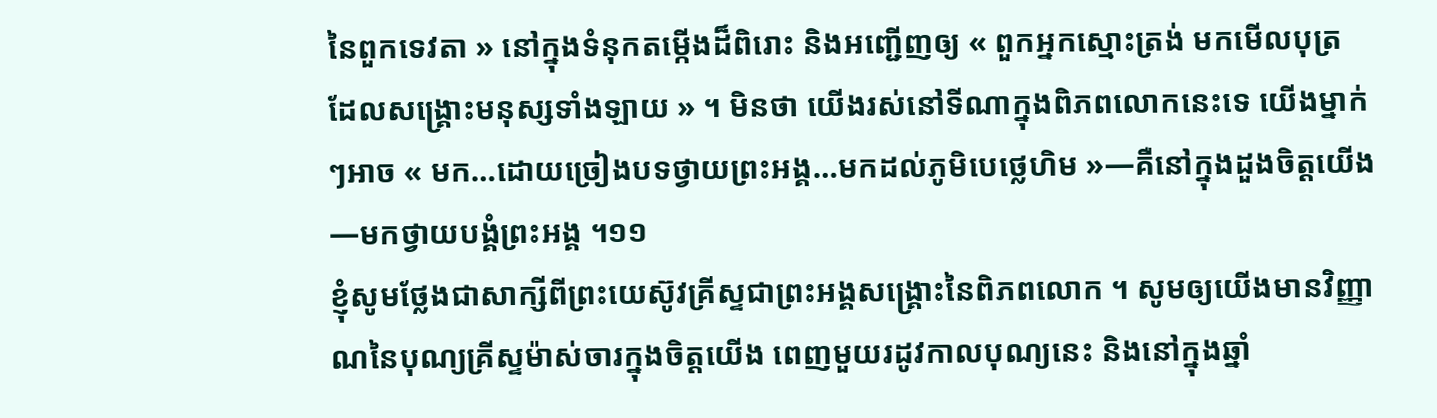នៃពួកទេវតា » នៅក្នុងទំនុកតម្កើងដ៏ពិរោះ និងអញ្ជើញឲ្យ « ពួកអ្នកស្មោះត្រង់ មកមើលបុត្រ ដែលសង្គ្រោះមនុស្សទាំងឡាយ » ។ មិនថា យើងរស់នៅទីណាក្នុងពិភពលោកនេះទេ យើងម្នាក់ៗអាច « មក…ដោយច្រៀងបទថ្វាយព្រះអង្គ…មកដល់ភូមិបេថ្លេហិម »—គឺនៅក្នុងដួងចិត្តយើង—មកថ្វាយបង្គំព្រះអង្គ ។១១
ខ្ញុំសូមថ្លែងជាសាក្សីពីព្រះយេស៊ូវគ្រីស្ទជាព្រះអង្គសង្គ្រោះនៃពិភពលោក ។ សូមឲ្យយើងមានវិញ្ញាណនៃបុណ្យគ្រីស្ទម៉ាស់ចារក្នុងចិត្តយើង ពេញមួយរដូវកាលបុណ្យនេះ និងនៅក្នុងឆ្នាំ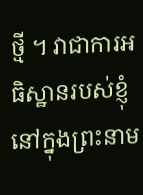ថ្មី ។ វាជាការអធិស្ឋានរបស់ខ្ញុំ នៅក្នុងព្រះនាម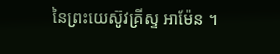នៃព្រះយេស៊ូវគ្រីស្ទ អាម៉ែន ។